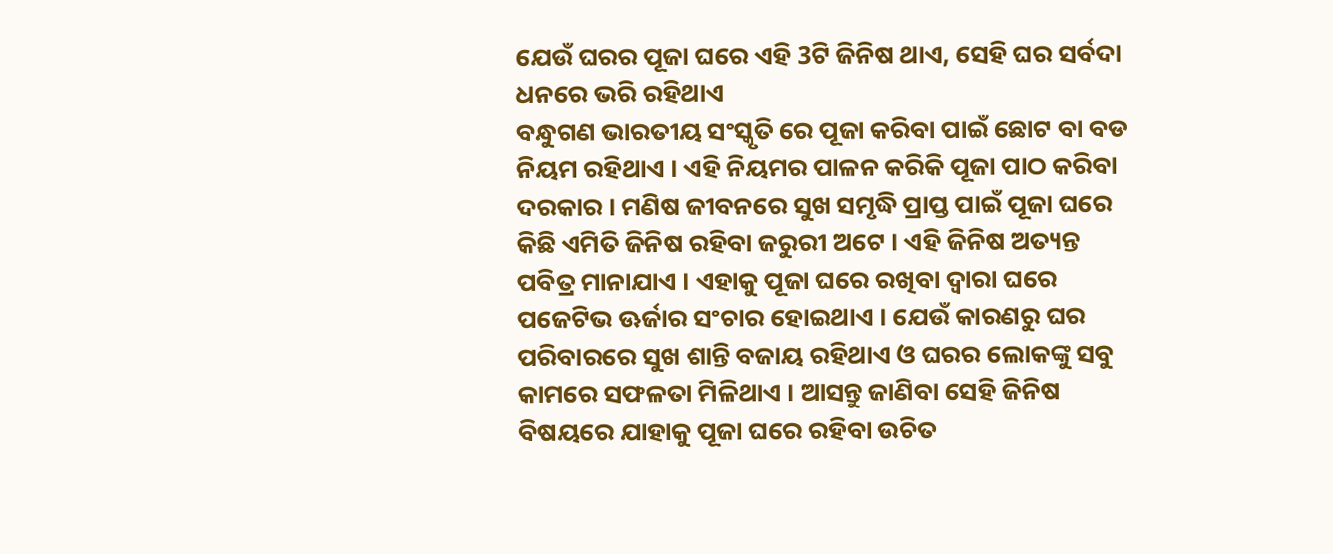ଯେଉଁ ଘରର ପୂଜା ଘରେ ଏହି 3ଟି ଜିନିଷ ଥାଏ, ସେହି ଘର ସର୍ବଦା ଧନରେ ଭରି ରହିଥାଏ
ବନ୍ଧୁଗଣ ଭାରତୀୟ ସଂସ୍କୃତି ରେ ପୂଜା କରିବା ପାଇଁ ଛୋଟ ବା ବଡ ନିୟମ ରହିଥାଏ । ଏହି ନିୟମର ପାଳନ କରିକି ପୂଜା ପାଠ କରିବା ଦରକାର । ମଣିଷ ଜୀବନରେ ସୁଖ ସମୃଦ୍ଧି ପ୍ରାପ୍ତ ପାଇଁ ପୂଜା ଘରେ କିଛି ଏମିତି ଜିନିଷ ରହିବା ଜରୁରୀ ଅଟେ । ଏହି ଜିନିଷ ଅତ୍ୟନ୍ତ ପବିତ୍ର ମାନାଯାଏ । ଏହାକୁ ପୂଜା ଘରେ ରଖିବା ଦ୍ଵାରା ଘରେ ପଜେଟିଭ ଊର୍ଜାର ସଂଚାର ହୋଇଥାଏ । ଯେଉଁ କାରଣରୁ ଘର ପରିବାରରେ ସୁଖ ଶାନ୍ତି ବଜାୟ ରହିଥାଏ ଓ ଘରର ଲୋକଙ୍କୁ ସବୁ କାମରେ ସଫଳତା ମିଳିଥାଏ । ଆସନ୍ତୁ ଜାଣିବା ସେହି ଜିନିଷ ବିଷୟରେ ଯାହାକୁ ପୂଜା ଘରେ ରହିବା ଉଚିତ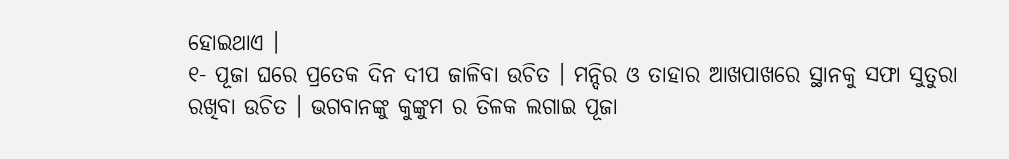ହୋଇଥାଏ ।
୧- ପୂଜା ଘରେ ପ୍ରତେକ ଦିନ ଦୀପ ଜାଳିବା ଉଚିତ । ମନ୍ଦିର ଓ ତାହାର ଆଖପାଖରେ ସ୍ଥାନକୁ ସଫା ସୁତୁରା ରଖିବା ଉଚିତ । ଭଗବାନଙ୍କୁ କୁଙ୍କୁମ ର ତିଳକ ଲଗାଇ ପୂଜା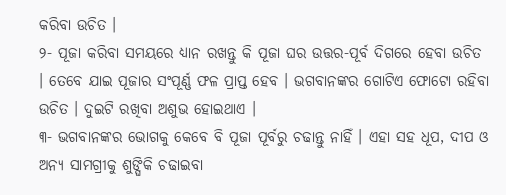କରିବା ଉଚିତ ।
୨- ପୂଜା କରିବା ସମୟରେ ଧ୍ୟାନ ରଖନ୍ତୁ କି ପୂଜା ଘର ଉତ୍ତର-ପୂର୍ବ ଦିଗରେ ହେବା ଉଚିତ । ତେବେ ଯାଇ ପୂଜାର ସଂପୂର୍ଣ୍ଣ ଫଳ ପ୍ରାପ୍ତ ହେବ । ଭଗବାନଙ୍କର ଗୋଟିଏ ଫୋଟୋ ରହିବା ଉଚିତ । ଦୁଇଟି ରଖିବା ଅଶୁଭ ହୋଇଥାଏ ।
୩- ଭଗବାନଙ୍କର ଭୋଗକୁ କେବେ ବି ପୂଜା ପୂର୍ବରୁ ଚଢାନ୍ତୁ ନାହିଁ । ଏହା ସହ ଧୂପ, ଦୀପ ଓ ଅନ୍ୟ ସାମଗ୍ରୀକୁ ଶୁଙ୍ଘିକି ଚଢାଇବା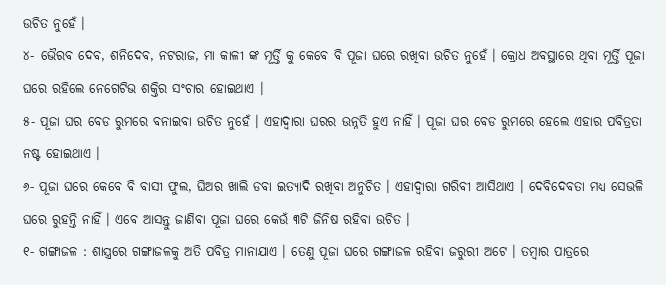ଉଚିତ ନୁହେଁ ।
୪- ଭୈରବ ଦେବ, ଶନିଦେବ, ନଟରାଜ, ମା କାଳୀ ଙ୍କ ମୂର୍ତ୍ତି କୁ କେବେ ବି ପୂଜା ଘରେ ରଖିବା ଉଚିତ ନୁହେଁ । କ୍ରୋଧ ଅବସ୍ଥାରେ ଥିବା ମୂର୍ତ୍ତି ପୂଜା ଘରେ ରହିଲେ ନେଗେଟିଭ ଶକ୍ତିର ସଂଚାର ହୋଇଥାଏ ।
୫- ପୂଜା ଘର ବେଡ ରୁମରେ ବନାଇବା ଉଚିତ ନୁହେଁ । ଏହାଦ୍ବାରା ଘରର ଉନ୍ନତି ହୁଏ ନାହିଁ । ପୂଜା ଘର ବେଡ ରୁମରେ ହେଲେ ଏହାର ପବିତ୍ରତା ନଷ୍ଟ ହୋଇଥାଏ ।
୬- ପୂଜା ଘରେ କେବେ ବି ବାସୀ ଫୁଲ, ଘିଅର ଖାଲି ଡବା ଇତ୍ୟାଦି ରଖିବା ଅନୁଚିତ । ଏହାଦ୍ବାରା ଗରିବୀ ଆସିଥାଏ । ଦେବିଦେବତା ମଧ୍ୟ ସେଭଳି ଘରେ ରୁହନ୍ତି ନାହିଁ । ଏବେ ଆସନ୍ତୁ ଜାଣିବା ପୂଜା ଘରେ କେଉଁ ୩ଟି ଜିନିଷ ରହିବା ଉଚିତ ।
୧- ଗଙ୍ଗାଜଳ : ଶାସ୍ତ୍ରରେ ଗଙ୍ଗାଜଳକୁ ଅତି ପବିତ୍ର ମାନାଯାଏ । ତେଣୁ ପୂଜା ଘରେ ଗଙ୍ଗାଜଳ ରହିବା ଜରୁରୀ ଅଟେ । ତମ୍ବାର ପାତ୍ରରେ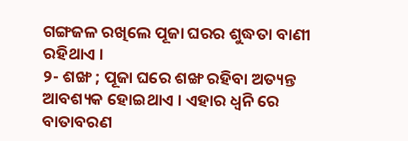ଗଙ୍ଗଜଳ ରଖିଲେ ପୂଜା ଘରର ଶୁଦ୍ଧତା ବାଣୀ ରହିଥାଏ ।
୨- ଶଙ୍ଖ ; ପୂଜା ଘରେ ଶଙ୍ଖ ରହିବା ଅତ୍ୟନ୍ତ ଆବଶ୍ୟକ ହୋଇଥାଏ । ଏହାର ଧ୍ୱନି ରେ ବାତାବରଣ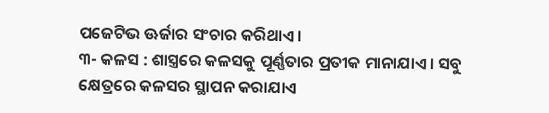ପଜେଟିଭ ଊର୍ଜାର ସଂଚାର କରିଥାଏ ।
୩- କଳସ : ଶାସ୍ତ୍ରରେ କଳସକୁ ପୂର୍ଣ୍ଣତାର ପ୍ରତୀକ ମାନାଯାଏ । ସବୁ କ୍ଷେତ୍ରରେ କଳସର ସ୍ଥାପନ କରାଯାଏ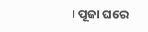। ପୂଜା ଘରେ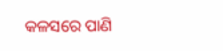କଳସରେ ପାଣି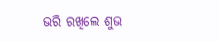ଭରି ରଖିଲେ ଶୁଭ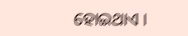ହୋଇଥାଏ ।